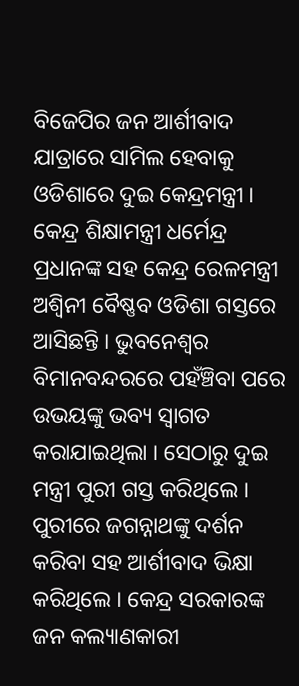ବିଜେପିର ଜନ ଆର୍ଶୀବାଦ ଯାତ୍ରାରେ ସାମିଲ ହେବାକୁ ଓଡିଶାରେ ଦୁଇ କେନ୍ଦ୍ରମନ୍ତ୍ରୀ । କେନ୍ଦ୍ର ଶିକ୍ଷାମନ୍ତ୍ରୀ ଧର୍ମେନ୍ଦ୍ର ପ୍ରଧାନଙ୍କ ସହ କେନ୍ଦ୍ର ରେଳମନ୍ତ୍ରୀ ଅଶ୍ୱିନୀ ବୈଷ୍ଣବ ଓଡିଶା ଗସ୍ତରେ ଆସିଛନ୍ତି । ଭୁବନେଶ୍ୱର ବିମାନବନ୍ଦରରେ ପହଁଞ୍ଚିବା ପରେ ଉଭୟଙ୍କୁ ଭବ୍ୟ ସ୍ୱାଗତ କରାଯାଇଥିଲା । ସେଠାରୁ ଦୁଇ ମନ୍ତ୍ରୀ ପୁରୀ ଗସ୍ତ କରିଥିଲେ । ପୁରୀରେ ଜଗନ୍ନାଥଙ୍କୁ ଦର୍ଶନ କରିବା ସହ ଆର୍ଶୀବାଦ ଭିକ୍ଷା କରିଥିଲେ । କେନ୍ଦ୍ର ସରକାରଙ୍କ ଜନ କଲ୍ୟାଣକାରୀ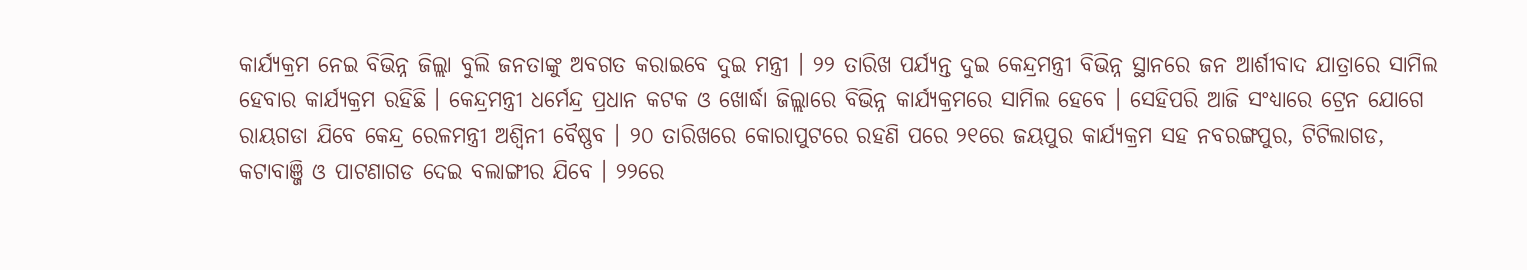କାର୍ଯ୍ୟକ୍ରମ ନେଇ ବିଭିନ୍ନ ଜିଲ୍ଲା ବୁଲି ଜନତାଙ୍କୁ ଅବଗତ କରାଇବେ ଦୁଇ ମନ୍ତ୍ରୀ । ୨୨ ତାରିଖ ପର୍ଯ୍ୟନ୍ତ ଦୁଇ କେନ୍ଦ୍ରମନ୍ତ୍ରୀ ବିଭିନ୍ନ ସ୍ଥାନରେ ଜନ ଆର୍ଶୀବାଦ ଯାତ୍ରାରେ ସାମିଲ ହେବାର କାର୍ଯ୍ୟକ୍ରମ ରହିଛି । କେନ୍ଦ୍ରମନ୍ତ୍ରୀ ଧର୍ମେନ୍ଦ୍ର ପ୍ରଧାନ କଟକ ଓ ଖୋର୍ଦ୍ଧା ଜିଲ୍ଲାରେ ବିଭିନ୍ନ କାର୍ଯ୍ୟକ୍ରମରେ ସାମିଲ ହେବେ । ସେହିପରି ଆଜି ସଂଧ୍ୟାରେ ଟ୍ରେନ ଯୋଗେ ରାୟଗଡା ଯିବେ କେନ୍ଦ୍ର ରେଳମନ୍ତ୍ରୀ ଅଶ୍ୱିନୀ ବୈଷ୍ଣବ । ୨୦ ତାରିଖରେ କୋରାପୁଟରେ ରହଣି ପରେ ୨୧ରେ ଜୟପୁର କାର୍ଯ୍ୟକ୍ରମ ସହ ନବରଙ୍ଗପୁର, ଟିଟିଲାଗଡ, କଟାବାଞ୍ଜି ଓ ପାଟଣାଗଡ ଦେଇ ବଲାଙ୍ଗୀର ଯିବେ । ୨୨ରେ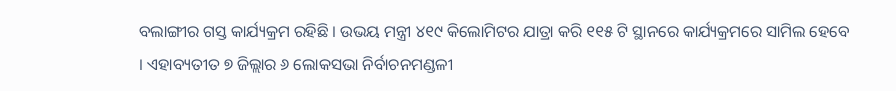ବଲାଙ୍ଗୀର ଗସ୍ତ କାର୍ଯ୍ୟକ୍ରମ ରହିଛି । ଉଭୟ ମନ୍ତ୍ରୀ ୪୧୯ କିଲୋମିଟର ଯାତ୍ରା କରି ୧୧୫ ଟି ସ୍ଥାନରେ କାର୍ଯ୍ୟକ୍ରମରେ ସାମିଲ ହେବେ । ଏହାବ୍ୟତୀତ ୭ ଜିଲ୍ଲାର ୬ ଲୋକସଭା ନିର୍ବାଚନମଣ୍ଡଳୀ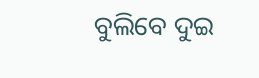ବୁଲିବେ ଦୁଇ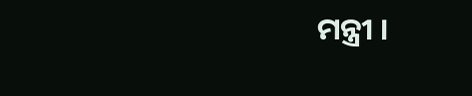ମନ୍ତ୍ରୀ ।